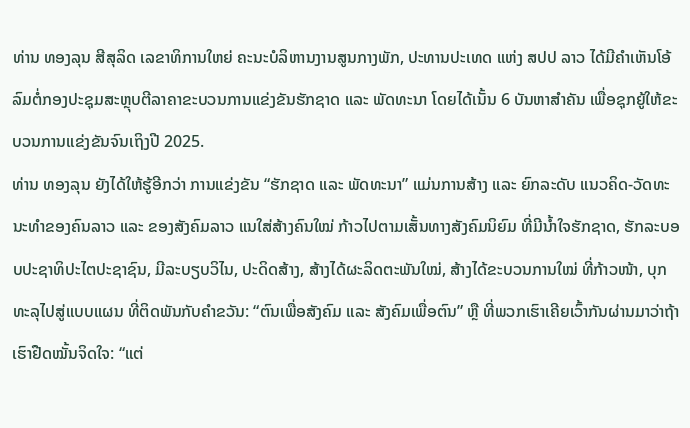ທ່ານ ທອງລຸນ ສີສຸລິດ ເລຂາທິການໃຫຍ່ ຄະນະບໍລິຫານງານສູນກາງພັກ, ປະທານປະເທດ ແຫ່ງ ສປປ ລາວ ໄດ້ມີຄຳເຫັນໂອ້ລົມຕໍ່ກອງປະຊຸມສະຫຼຸບຕີລາຄາຂະບວນການແຂ່ງຂັນຮັກຊາດ ແລະ ພັດທະນາ ໂດຍໄດ້ເນັ້ນ 6 ບັນຫາສຳຄັນ ເພື່ອຊຸກຍູ້ໃຫ້ຂະບວນການແຂ່ງຂັນຈົນເຖິງປີ 2025.
ທ່ານ ທອງລຸນ ຍັງໄດ້ໃຫ້ຮູ້ອີກວ່າ ການແຂ່ງຂັນ “ຮັກຊາດ ແລະ ພັດທະນາ” ແມ່ນການສ້າງ ແລະ ຍົກລະດັບ ແນວຄິດ-ວັດທະນະທໍາຂອງຄົນລາວ ແລະ ຂອງສັງຄົມລາວ ແນໃສ່ສ້າງຄົນໃໝ່ ກ້າວໄປຕາມເສັ້ນທາງສັງຄົມນິຍົມ ທີ່ມີນໍ້າໃຈຮັກຊາດ, ຮັກລະບອບປະຊາທິປະໄຕປະຊາຊົນ, ມີລະບຽບວິໄນ, ປະດິດສ້າງ, ສ້າງໄດ້ຜະລິດຕະພັນໃໝ່, ສ້າງໄດ້ຂະບວນການໃໝ່ ທີ່ກ້າວໜ້າ, ບຸກທະລຸໄປສູ່ແບບແຜນ ທີ່ຕິດພັນກັບຄຳຂວັນ: “ຕົນເພື່ອສັງຄົມ ແລະ ສັງຄົມເພື່ອຕົນ” ຫຼື ທີ່ພວກເຮົາເຄີຍເວົ້າກັນຜ່ານມາວ່າຖ້າເຮົາຢືດໝັ້ນຈິດໃຈ: “ແຕ່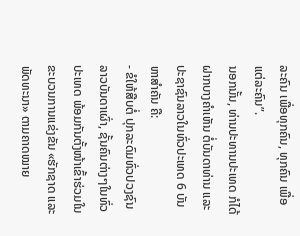ລະຄົນ ເພື່ອທຸກຄົນ, ທຸກຄົນ ເພື່ອແຕ່ລະຄົນ”.
ນອກນັ້ນ, ທ່ານປະທານປະເທດ ກໍໄດ້ຝາກບາງຄຳເຫັນ ຕໍ່ບັນດາທ່ານ ແລະ ປະຊາຊົນລາວໃນທົ່ວປະເທດ 6 ບັນຫາສຳຄັນ ຄື:
- ຂໍໃຫ້ສືບຕໍ່ ປຸກລະດົມທົ່ວປວງຊົນລາວບັນດາເຜົ່າ, ຊັ້ນຄົນຕ່າງໆໃນທົ່ວປະເທດ ພ້ອມກັນຕັ້ງໜ້າເຂົ້າຮ່ວມໃນຂະບວນການແຂ່ງຂັນ «ຮັກຊາດ ແລະ ພັດທະນາ» ຕາມຄາດໝາຍ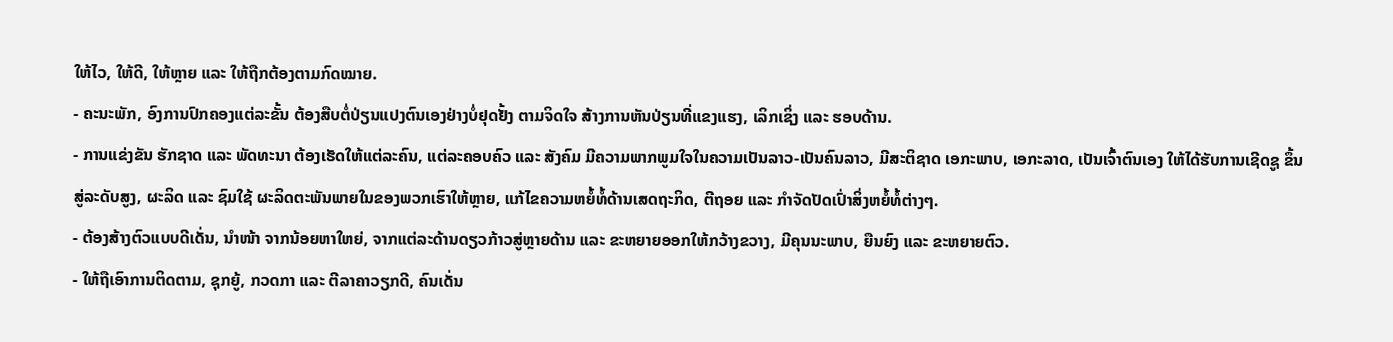ໃຫ້ໄວ, ໃຫ້ດີ, ໃຫ້ຫຼາຍ ແລະ ໃຫ້ຖືກຕ້ອງຕາມກົດໝາຍ.
- ຄະນະພັກ, ອົງການປົກຄອງແຕ່ລະຂັ້ນ ຕ້ອງສືບຕໍ່ປ່ຽນແປງຕົນເອງຢ່າງບໍ່ຢຸດຢັ້ງ ຕາມຈິດໃຈ ສ້າງການຫັນປ່ຽນທີ່ແຂງແຮງ, ເລິກເຊິ່ງ ແລະ ຮອບດ້ານ.
- ການແຂ່ງຂັນ ຮັກຊາດ ແລະ ພັດທະນາ ຕ້ອງເຮັດໃຫ້ແຕ່ລະຄົນ, ແຕ່ລະຄອບຄົວ ແລະ ສັງຄົມ ມີຄວາມພາກພູມໃຈໃນຄວາມເປັນລາວ-ເປັນຄົນລາວ, ມີສະຕິຊາດ ເອກະພາບ, ເອກະລາດ, ເປັນເຈົ້າຕົນເອງ ໃຫ້ໄດ້ຮັບການເຊີດຊູ ຂຶ້ນສູ່ລະດັບສູງ, ຜະລິດ ແລະ ຊົມໃຊ້ ຜະລິດຕະພັນພາຍໃນຂອງພວກເຮົາໃຫ້ຫຼາຍ, ແກ້ໄຂຄວາມຫຍໍ້ທໍ້ດ້ານເສດຖະກິດ, ຕີຖອຍ ແລະ ກໍາຈັດປັດເປົ່າສິ່ງຫຍໍ້ທໍ້ຕ່າງໆ.
- ຕ້ອງສ້າງຕົວແບບດີເດັ່ນ, ນໍາໜ້າ ຈາກນ້ອຍຫາໃຫຍ່, ຈາກແຕ່ລະດ້ານດຽວກ້າວສູ່ຫຼາຍດ້ານ ແລະ ຂະຫຍາຍອອກໃຫ້ກວ້າງຂວາງ, ມີຄຸນນະພາບ, ຍືນຍົງ ແລະ ຂະຫຍາຍຕົວ.
- ໃຫ້ຖືເອົາການຕິດຕາມ, ຊຸກຍູ້, ກວດກາ ແລະ ຕີລາຄາວຽກດີ, ຄົນເດັ່ນ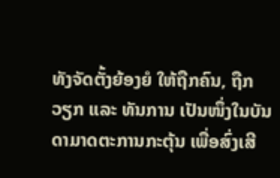ທັງຈັດຕັ້ງຍ້ອງຍໍ ໃຫ້ຖືກຄົນ, ຖືກວຽກ ແລະ ທັນການ ເປັນໜຶ່ງໃນບັນດາມາດຕະການກະຕຸ້ນ ເພື່ອສົ່ງເສີ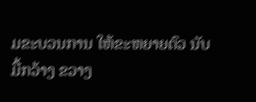ມຂະບວນການ ໃຫ້ຂະຫຍາຍຕົວ ນັບມື້ກວ້າງ ຂວາງ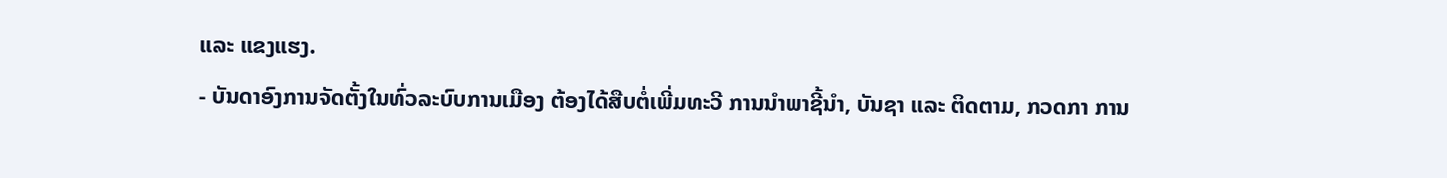ແລະ ແຂງແຮງ.
- ບັນດາອົງການຈັດຕັ້ງໃນທົ່ວລະບົບການເມືອງ ຕ້ອງໄດ້ສືບຕໍ່ເພີ່ມທະວີ ການນໍາພາຊີ້ນໍາ, ບັນຊາ ແລະ ຕິດຕາມ, ກວດກາ ການ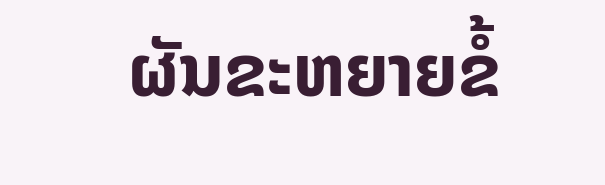ຜັນຂະຫຍາຍຂໍ້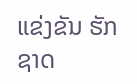ແຂ່ງຂັນ ຮັກຊາດ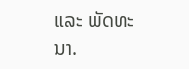ແລະ ພັດທະນາ.